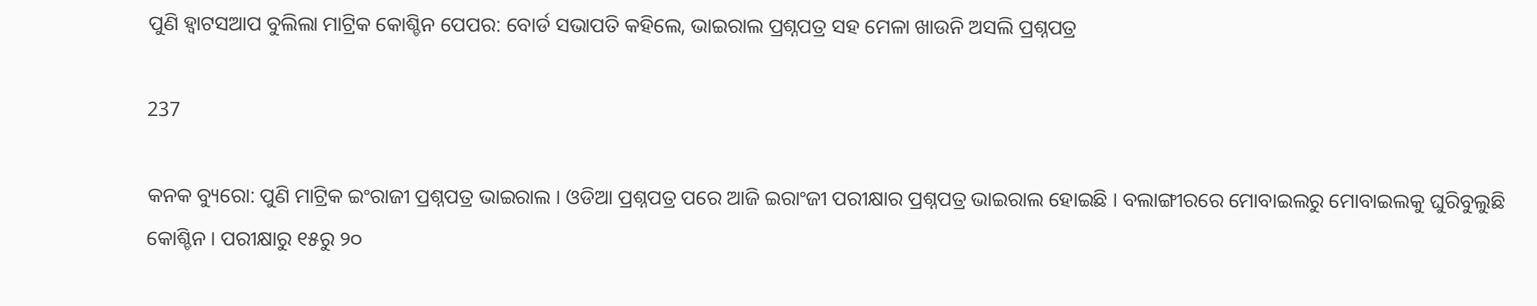ପୁଣି ହ୍ୱାଟସଆପ ବୁଲିଲା ମାଟ୍ରିକ କୋଶ୍ଚିନ ପେପର: ବୋର୍ଡ ସଭାପତି କହିଲେ, ଭାଇରାଲ ପ୍ରଶ୍ନପତ୍ର ସହ ମେଳା ଖାଉନି ଅସଲି ପ୍ରଶ୍ନପତ୍ର

237

କନକ ବ୍ୟୁରୋ: ପୁଣି ମାଟ୍ରିକ ଇଂରାଜୀ ପ୍ରଶ୍ନପତ୍ର ଭାଇରାଲ । ଓଡିଆ ପ୍ରଶ୍ନପତ୍ର ପରେ ଆଜି ଇରାଂଜୀ ପରୀକ୍ଷାର ପ୍ରଶ୍ନପତ୍ର ଭାଇରାଲ ହୋଇଛି । ବଲାଙ୍ଗୀରରେ ମୋବାଇଲରୁ ମୋବାଇଲକୁ ଘୁରିବୁଲୁଛି କୋଶ୍ଚିନ । ପରୀକ୍ଷାରୁ ୧୫ରୁ ୨୦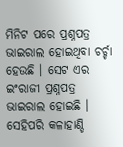ମିନିଟ ପରେ ପ୍ରଶ୍ନପତ୍ର ଭାଇରାଲ ହୋଇଥିବା ଚର୍ଚ୍ଚା ହେଉଛି । ସେଟ ଏର ଇଂରାଜୀ ପ୍ରଶ୍ନପତ୍ର ଭାଇରାଲ ହୋଇଛି । ସେହିପରି କଳାହାଣ୍ଡି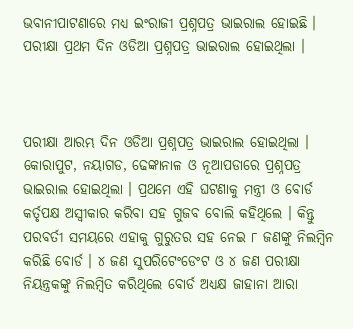ଭବାନୀପାଟଣାରେ ମଧ୍ୟ ଇଂରାଜୀ ପ୍ରଶ୍ନପତ୍ର ଭାଇରାଲ ହୋଇଛି । ପରୀକ୍ଷା ପ୍ରଥମ ଦିନ ଓଡିଆ ପ୍ରଶ୍ନପତ୍ର ଭାଇରାଲ ହୋଇଥିଲା ।



ପରୀକ୍ଷା ଆରମ୍ଭ ଦିନ ଓଡିଆ ପ୍ରଶ୍ନପତ୍ର ଭାଇରାଲ ହୋଇଥିଲା । କୋରାପୁଟ, ନୟାଗଡ, ଢେଙ୍କାନାଳ ଓ ନୂଆପଡାରେ ପ୍ରଶ୍ନପତ୍ର ଭାଇରାଲ ହୋଇଥିଲା । ପ୍ରଥମେ ଏହି ଘଟଣାକୁ ମନ୍ତ୍ରୀ ଓ ବୋର୍ଡ କର୍ତୃପକ୍ଷ ଅସ୍ୱୀକାର କରିବା ସହ ଗୁଜବ ବୋଲି କହିଥିଲେ । କିନ୍ତୁ ପରବର୍ତୀ ସମୟରେ ଏହାକୁ ଗୁରୁତର ସହ ନେଇ ୮ ଜଣଙ୍କୁ ନିଲମ୍ବିନ କରିଛି ବୋର୍ଡ । ୪ ଜଣ ସୁପରିଟେଂଡେଂଟ ଓ ୪ ଜଣ ପରୀକ୍ଷା ନିୟନ୍ତ୍ରକଙ୍କୁ ନିଲମ୍ବିତ କରିଥିଲେ ବୋର୍ଡ ଅଧ୍ୟକ୍ଷ ଜାହାନା ଆରା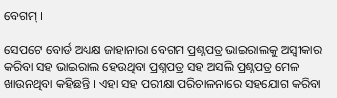ବେଗମ୍ ।

ସେପଟେ ବୋର୍ଡ ଅଧ୍ୟକ୍ଷ ଜାହାନାରା ବେଗମ ପ୍ରଶ୍ନପତ୍ର ଭାଇରାଲକୁ ଅସ୍ୱୀକାର କରିବା ସହ ଭାଇରାଲ ହେଉଥିବା ପ୍ରଶ୍ନପତ୍ର ସହ ଅସଲି ପ୍ରଶ୍ନପତ୍ର ମେଳ ଖାଉନଥିବା କହିଛନ୍ତି । ଏହା ସହ ପରୀକ୍ଷା ପରିଚାଳନାରେ ସହଯୋଗ କରିବା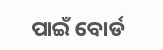ପାଇଁ ବୋର୍ଡ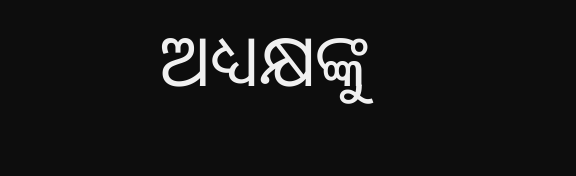ଅଧ୍ୟକ୍ଷଙ୍କୁ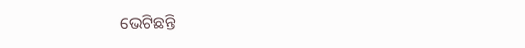ଭେଟିଛନ୍ତି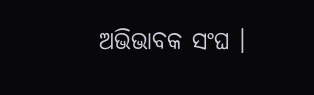ଅଭିଭାବକ ସଂଘ ।